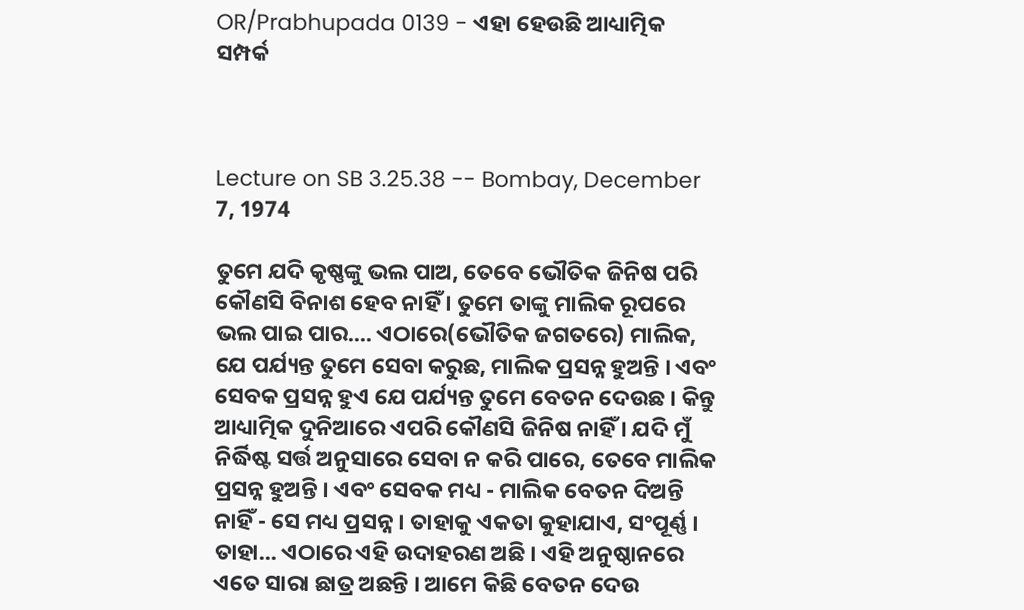OR/Prabhupada 0139 - ଏହା ହେଉଛି ଆଧ୍ୟାତ୍ମିକ ସମ୍ପର୍କ



Lecture on SB 3.25.38 -- Bombay, December 7, 1974

ତୁମେ ଯଦି କୃଷ୍ଣଙ୍କୁ ଭଲ ପାଅ, ତେବେ ଭୌତିକ ଜିନିଷ ପରି କୌଣସି ବିନାଶ ହେବ ନାହିଁ । ତୁମେ ତାଙ୍କୁ ମାଲିକ ରୂପରେ ଭଲ ପାଇ ପାର.... ଏଠାରେ(ଭୌତିକ ଜଗତରେ) ମାଲିକ, ଯେ ପର୍ଯ୍ୟନ୍ତ ତୁମେ ସେବା କରୁଛ, ମାଲିକ ପ୍ରସନ୍ନ ହୁଅନ୍ତି । ଏବଂ ସେବକ ପ୍ରସନ୍ନ ହୁଏ ଯେ ପର୍ଯ୍ୟନ୍ତ ତୁମେ ବେତନ ଦେଉଛ । କିନ୍ତୁ ଆଧ୍ୟାତ୍ମିକ ଦୁନିଆରେ ଏପରି କୌଣସି ଜିନିଷ ନାହିଁ । ଯଦି ମୁଁ ନିର୍ଦ୍ଧିଷ୍ଟ ସର୍ତ୍ତ ଅନୁସାରେ ସେବା ନ କରି ପାରେ, ତେବେ ମାଲିକ ପ୍ରସନ୍ନ ହୁଅନ୍ତି । ଏବଂ ସେବକ ମଧ୍ୟ - ମାଲିକ ବେତନ ଦିଅନ୍ତି ନାହିଁ - ସେ ମଧ୍ୟ ପ୍ରସନ୍ନ । ତାହାକୁ ଏକତା କୁହାଯାଏ, ସଂପୂର୍ଣ୍ଣ । ତାହା... ଏଠାରେ ଏହି ଉଦାହରଣ ଅଛି । ଏହି ଅନୁଷ୍ଠାନରେ ଏତେ ସାରା ଛାତ୍ର ଅଛନ୍ତି । ଆମେ କିଛି ବେତନ ଦେଉ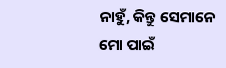ନାହୁଁ, କିନ୍ତୁ ସେମାନେ ମୋ ପାଇଁ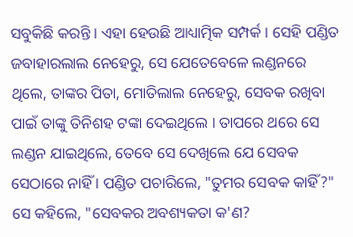ସବୁକିଛି କରନ୍ତି । ଏହା ହେଉଛି ଆଧ୍ୟାତ୍ମିକ ସମ୍ପର୍କ । ସେହି ପଣ୍ଡିତ ଜବାହାରଲାଲ ନେହେରୁ, ସେ ଯେତେବେଳେ ଲଣ୍ଡନରେ ଥିଲେ, ତାଙ୍କର ପିତା, ମୋତିଲାଲ ନେହେରୁ, ସେବକ ରଖିବା ପାଇଁ ତାଙ୍କୁ ତିନିଶହ ଟଙ୍କା ଦେଇଥିଲେ । ତାପରେ ଥରେ ସେ ଲଣ୍ଡନ ଯାଇଥିଲେ, ତେବେ ସେ ଦେଖିଲେ ଯେ ସେବକ ସେଠାରେ ନାହିଁ । ପଣ୍ଡିତ ପଚାରିଲେ, "ତୁମର ସେବକ କାହିଁ?" ସେ କହିଲେ, "ସେବକର ଅବଶ୍ୟକତା କ'ଣ?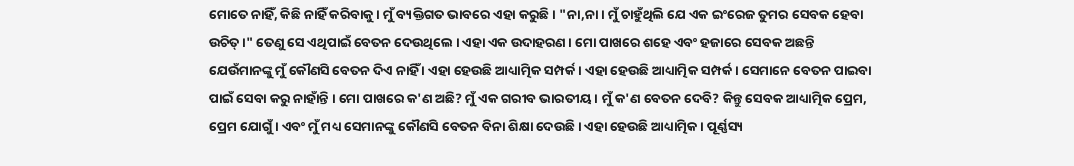ମୋତେ ନାହିଁ, କିଛି ନାହିଁ କରିବାକୁ । ମୁଁ ବ୍ୟକ୍ତିଗତ ଭାବରେ ଏହା କରୁଛି । "ନା,ନା । ମୁଁ ଚାହୁଁଥିଲି ଯେ ଏକ ଇଂରେଜ ତୁମର ସେବକ ହେବା ଉଚିତ୍ ।" ତେଣୁ ସେ ଏଥିପାଇଁ ବେତନ ଦେଉଥିଲେ । ଏହା ଏକ ଉଦାହରଣ । ମୋ ପାଖରେ ଶହେ ଏବଂ ହଜାରେ ସେବକ ଅଛନ୍ତି ଯେଉଁମାନଙ୍କୁ ମୁଁ କୌଣସି ବେତନ ଦିଏ ନାହିଁ । ଏହା ହେଉଛି ଆଧ୍ୟାତ୍ମିକ ସମ୍ପର୍କ । ଏହା ହେଉଛି ଆଧ୍ୟାତ୍ମିକ ସମ୍ପର୍କ । ସେମାନେ ବେତନ ପାଇବା ପାଇଁ ସେବା କରୁ ନାହାଁନ୍ତି । ମୋ ପାଖରେ କ'ଣ ଅଛି? ମୁଁ ଏକ ଗରୀବ ଭାରତୀୟ । ମୁଁ କ'ଣ ବେତନ ଦେବି? କିନ୍ତୁ ସେବକ ଆଧ୍ୟାତ୍ମିକ ପ୍ରେମ, ପ୍ରେମ ଯୋଗୁଁ । ଏବଂ ମୁଁ ମଧ୍ୟ ସେମାନଙ୍କୁ କୌଣସି ବେତନ ବିନା ଶିକ୍ଷା ଦେଉଛି । ଏହା ହେଉଛି ଆଧ୍ୟାତ୍ମିକ । ପୂର୍ଣ୍ଣସ୍ୟ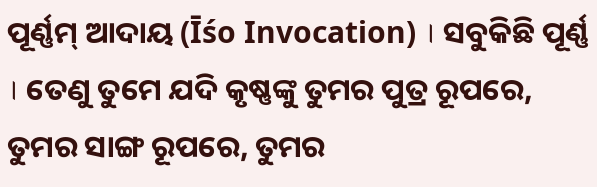ପୂର୍ଣ୍ଣମ୍ ଆଦାୟ (Īśo Invocation) । ସବୁକିଛି ପୂର୍ଣ୍ଣ । ତେଣୁ ତୁମେ ଯଦି କୃଷ୍ଣଙ୍କୁ ତୁମର ପୁତ୍ର ରୂପରେ, ତୁମର ସାଙ୍ଗ ରୂପରେ, ତୁମର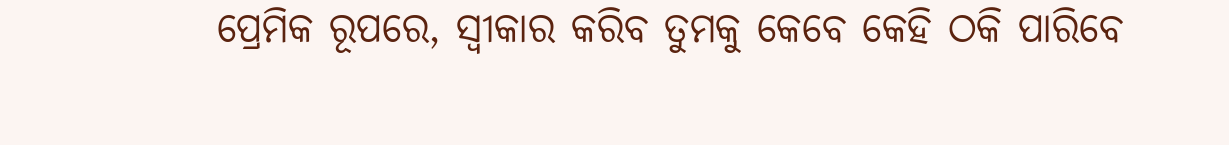ପ୍ରେମିକ ରୂପରେ, ସ୍ଵୀକାର କରିବ ତୁମକୁ କେବେ କେହି ଠକି ପାରିବେ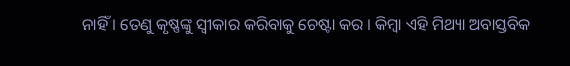ନାହିଁ । ତେଣୁ କୃଷ୍ଣଙ୍କୁ ସ୍ଵୀକାର କରିବାକୁ ଚେଷ୍ଟା କର । କିମ୍ଵା ଏହି ମିଥ୍ୟା ଅବାସ୍ତବିକ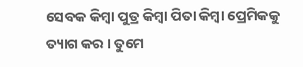ସେବକ କିମ୍ଵା ପୁତ୍ର କିମ୍ଵା ପିତା କିମ୍ଵା ପ୍ରେମିକକୁ ତ୍ୟାଗ କର । ତୁମେ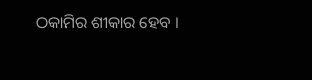ଠକାମିର ଶୀକାର ହେବ ।